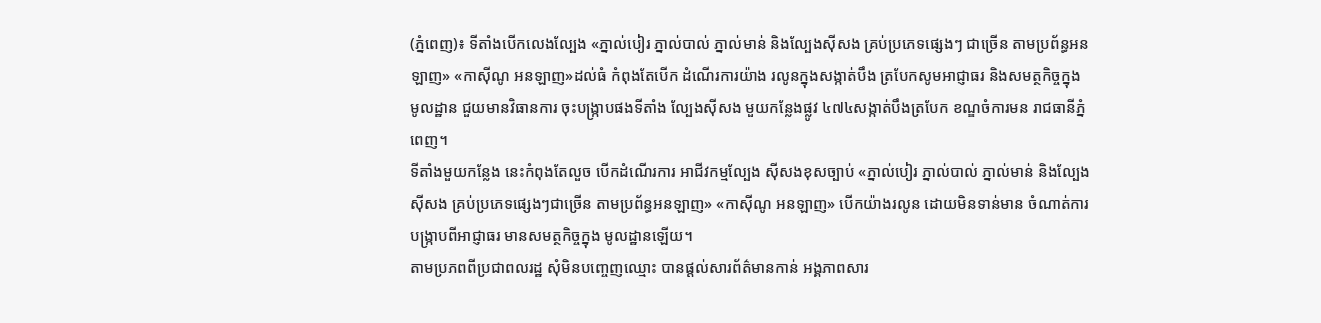(ភ្នំពេញ)៖ ទីតាំងបើកលេងល្បែង «ភ្នាល់បៀរ ភ្នាល់បាល់ ភ្នាល់មាន់ និងល្បែងស៊ីសង គ្រប់ប្រភេទផ្សេងៗ ជាច្រើន តាមប្រព័ន្ធអនឡាញ» «កាស៊ីណូ អនឡាញ»ដល់ធំ កំពុងតែបើក ដំណើរការយ៉ាង រលូនក្នុងសង្កាត់បឹង ត្របែកសូមអាជ្ញាធរ និងសមត្ថកិច្ចក្នុងមូលដ្ឋាន ជួយមានវិធានការ ចុះបង្ក្រាបផងទីតាំង ល្បែងសុីសង មួយកន្លែងផ្លូវ ៤៧៤សង្កាត់បឹងត្របែក ខណ្ឌចំការមន រាជធានីភ្នំពេញ។
ទីតាំងមួយកន្លែង នេះកំពុងតែលួច បើកដំណើរការ អាជីវកម្មល្បែង ស៊ីសងខុសច្បាប់ «ភ្នាល់បៀរ ភ្នាល់បាល់ ភ្នាល់មាន់ និងល្បែងស៊ីសង គ្រប់ប្រភេទផ្សេងៗជាច្រើន តាមប្រព័ន្ធអនឡាញ» «កាស៊ីណូ អនឡាញ» បើកយ៉ាងរលូន ដោយមិនទាន់មាន ចំណាត់ការបង្ក្រាបពីអាជ្ញាធរ មានសមត្ថកិច្ចក្នុង មូលដ្ឋានឡើយ។
តាមប្រភពពីប្រជាពលរដ្ឋ សុំមិនបញ្ចេញឈ្មោះ បានផ្តល់សារព័ត៌មានកាន់ អង្គភាពសារ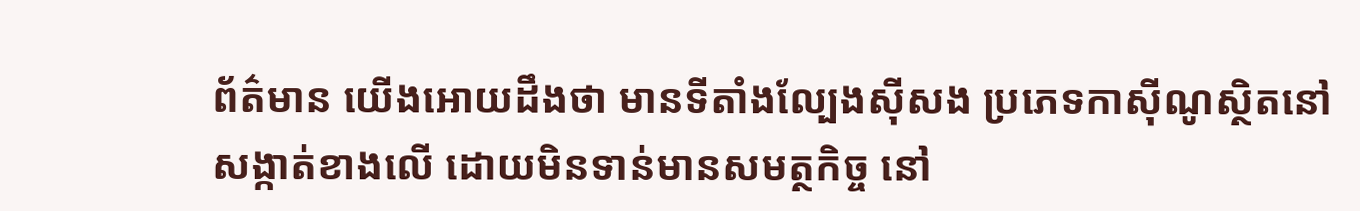ព័ត៌មាន យើងអោយដឹងថា មានទីតាំងល្បែងស៊ីសង ប្រភេទកាស៊ីណូស្ថិតនៅ សង្កាត់ខាងលើ ដោយមិនទាន់មានសមត្ថកិច្ច នៅ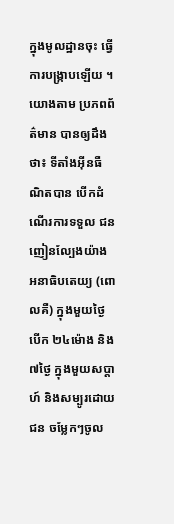ក្នុងមូលដ្ឋានចុះ ធ្វើការបង្ក្រាបឡើយ ។
យោងតាម ប្រភពព័ត៌មាន បានឲ្យដឹងថា៖ ទីតាំងអុីនធឺណិតបាន បើកដំណើរការទទួល ជនញៀនល្បែងយ៉ាង អនាធិបតេយ្យ (ពោលគឺ) ក្នុងមួយថ្ងៃបើក ២៤ម៉ោង និង៧ថ្ងៃ ក្នុងមួយសប្តាហ៍ និងសម្បូរដោយជន ចម្លែកៗចូល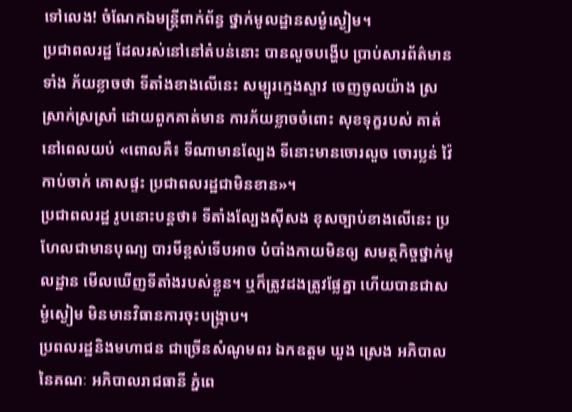ទៅលេង! ចំណែកឯមន្ត្រីពាក់ព័ន្ធ ថ្នាក់មូលដ្ឋានសម្ងំស្ងៀម។
ប្រជាពលរដ្ឋ ដែលរស់នៅនៅតំបន់នោះ បានលួចបង្ហើប ប្រាប់សារព័ត៌មានទាំង ភ័យខ្លាចថា ទីតាំងខាងលើនេះ សម្បូរក្មេងស្ទាវ ចេញចូលយ៉ាង ស្រស្រាក់ស្រស្រាំ ដោយពួកគាត់មាន ការភ័យខ្លាចចំពោះ សុខទុក្ខរបស់ គាត់នៅពេលយប់ «ពោលគឺ៖ ទីណាមានល្បែង ទីនោះមានចោរលួច ចោរប្លន់ វ៉ៃកាប់ចាក់ គោសផ្ទះ ប្រជាពលរដ្ឋជាមិនខាន»។
ប្រជាពលរដ្ឋ រូបនោះបន្តថា៖ ទីតាំងល្បែងស៊ីសង ខុសច្បាប់ខាងលើនេះ ប្រហែលជាមានបុណ្យ បារមីខ្ពស់ទើបអាច បំបាំងកាយមិនឲ្យ សមត្ថកិច្ចថ្នាក់មូលដ្ឋាន មើលឃើញទីតាំងរបស់ខ្លួន។ ឬក៏ត្រូវដងត្រូវផ្លែគ្នា ហើយបានជាសម្ងំស្ងៀម មិនមានវិធានការចុះបង្ក្រាប។
ប្រពលរដ្ឋនិងមហាជន ជាច្រើនសំណូមពរ ឯកឧត្តម ឃួង ស្រេង អភិបាលនៃគណៈ អភិបាលរាជធានី ភ្នំពេ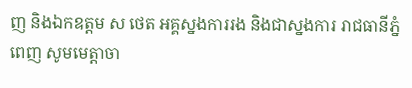ញ និងឯកឧត្តម ស ថេត អគ្គស្នងការរង និងជាស្នងការ រាជធានីភ្នំពេញ សូមមេត្តាចា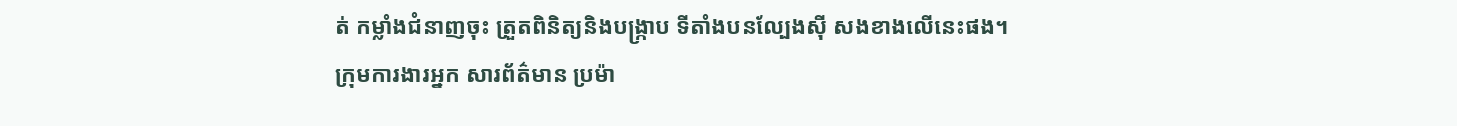ត់ កម្លាំងជំនាញចុះ ត្រួតពិនិត្យនិងបង្ក្រាប ទីតាំងបនល្បែងស៊ី សងខាងលើនេះផង។
ក្រុមការងារអ្នក សារព័ត៌មាន ប្រម៉ា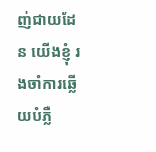ញ់ជាយដែន យើងខ្ញុំ រងចាំការឆ្លើយបំភ្លឺ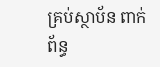គ្រប់ស្ថាប័ន ពាក់ព័ន្ធ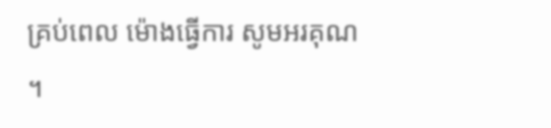គ្រប់ពេល ម៉ោងធ្វើការ សូមអរគុណ ។